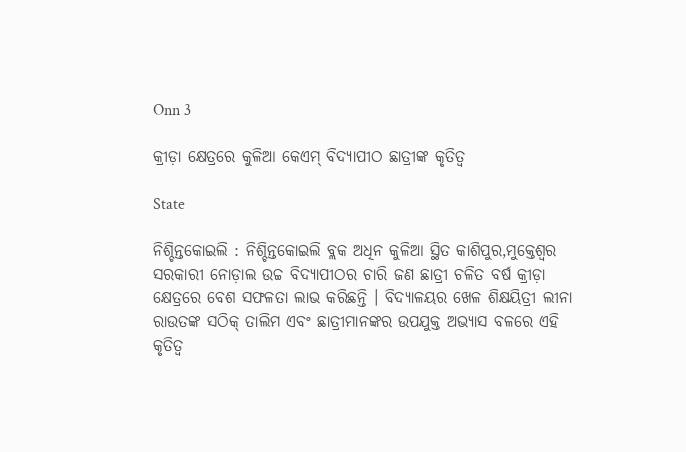Onn 3

କ୍ରୀଡ଼ା କ୍ଷେତ୍ରରେ କୁଳିଆ କେଏମ୍ ବିଦ୍ୟାପୀଠ ଛାତ୍ରୀଙ୍କ କୃତିତ୍ୱ

State

ନିଶ୍ଚିନ୍ତକୋଇଲି : ନିଶ୍ଚିନ୍ତକୋଇଲି ବ୍ଲକ ଅଧିନ କୁଳିଆ ସ୍ଥିତ କାଶିପୁର,ମୁକ୍ତେଶ୍ୱର ସରକାରୀ ନୋଡ଼ାଲ ଉଚ୍ଚ ବିଦ୍ୟାପୀଠର ଚାରି ଜଣ ଛାତ୍ରୀ ଚଳିତ ବର୍ଷ କ୍ରୀଡ଼ା କ୍ଷେତ୍ରରେ ବେଶ ସଫଳତା ଲାଭ କରିଛନ୍ତି । ବିଦ୍ୟାଳୟର ଖେଳ ଶିକ୍ଷୟିତ୍ରୀ ଲୀନା ରାଉତଙ୍କ ସଠିକ୍ ତାଲିମ ଏବଂ ଛାତ୍ରୀମାନଙ୍କର ଉପଯୁକ୍ତ ଅଭ୍ୟାସ ବଳରେ ଏହି କୃତିତ୍ୱ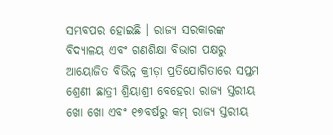ସମ୍ଭବପର ହୋଇଛି । ରାଜ୍ୟ ସରକାରଙ୍କ ବିଦ୍ୟାଳୟ ଏବଂ ଗଣଶିକ୍ଷା ବିଭାଗ ପକ୍ଷରୁ ଆୟୋଜିତ ବିଭିନ୍ନ କ୍ରୀଡ଼ା ପ୍ରତିଯୋଗିତାରେ ସପ୍ତମ ଶ୍ରେଣୀ ଛାତ୍ରୀ ଶ୍ରିୟାଶ୍ରୀ ବେହେରା ରାଜ୍ୟ ସ୍ତରୀୟ ଖୋ ଖୋ ଏବଂ ୧୭ବର୍ଷରୁ କମ୍ ରାଜ୍ୟ ସ୍ତରୀୟ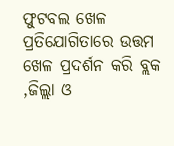ଫୁଟବଲ ଖେଳ ପ୍ରତିଯୋଗିତାରେ ଉତ୍ତମ ଖେଳ ପ୍ରଦର୍ଶନ କରି ବ୍ଲକ ,ଜିଲ୍ଲା ଓ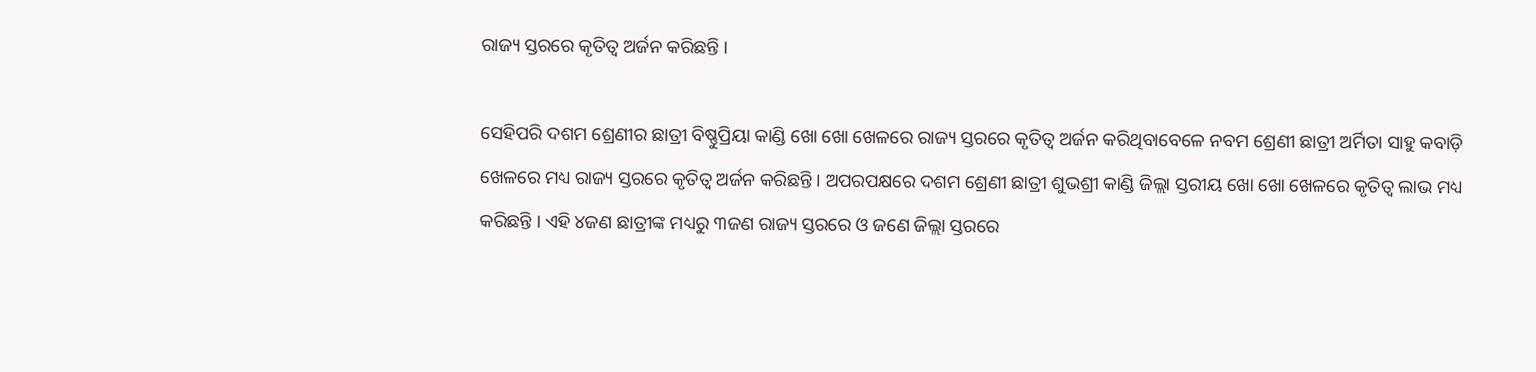ରାଜ୍ୟ ସ୍ତରରେ କୃତିତ୍ୱ ଅର୍ଜନ କରିଛନ୍ତି ।

ସେହିପରି ଦଶମ ଶ୍ରେଣୀର ଛାତ୍ରୀ ବିଷ୍ଣୁପ୍ରିୟା କାଣ୍ଡି ଖୋ ଖୋ ଖେଳରେ ରାଜ୍ୟ ସ୍ତରରେ କୃତିତ୍ୱ ଅର୍ଜନ କରିଥିବାବେଳେ ନବମ ଶ୍ରେଣୀ ଛାତ୍ରୀ ଅର୍ମିତା ସାହୁ କବାଡ଼ି ଖେଳରେ ମଧ୍ୟ ରାଜ୍ୟ ସ୍ତରରେ କୃତିତ୍ୱ ଅର୍ଜନ କରିଛନ୍ତି । ଅପରପକ୍ଷରେ ଦଶମ ଶ୍ରେଣୀ ଛାତ୍ରୀ ଶୁଭଶ୍ରୀ କାଣ୍ଡି ଜିଲ୍ଲା ସ୍ତରୀୟ ଖୋ ଖୋ ଖେଳରେ କୃତିତ୍ୱ ଲାଭ ମଧ୍ୟ କରିଛନ୍ତି । ଏହି ୪ଜଣ ଛାତ୍ରୀଙ୍କ ମଧ୍ୟରୁ ୩ଜଣ ରାଜ୍ୟ ସ୍ତରରେ ଓ ଜଣେ ଜିଲ୍ଲା ସ୍ତରରେ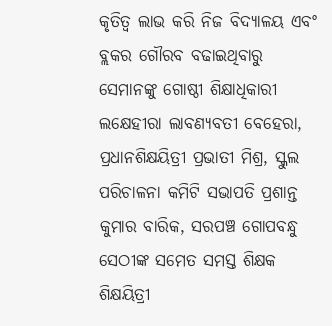କୃତିତ୍ୱ ଲାଭ କରି ନିଜ ବିଦ୍ୟାଳୟ ଏବଂ ବ୍ଲକର ଗୌରବ ବଢାଇଥିବାରୁ ସେମାନଙ୍କୁ ଗୋଷ୍ଠୀ ଶିକ୍ଷାଧିକାରୀ ଲକ୍ଷେହୀରା ଲାବଣ୍ୟବତୀ ବେହେରା, ପ୍ରଧାନଶିକ୍ଷୟିତ୍ରୀ ପ୍ରଭାତୀ ମିଶ୍ର, ସ୍କୁଲ ପରିଚାଳନା କମିଟି ସଭାପତି ପ୍ରଶାନ୍ତ କୁମାର ବାରିକ, ସରପଞ୍ଚ ଗୋପବନ୍ଧୁ ସେଠୀଙ୍କ ସମେତ ସମସ୍ତ ଶିକ୍ଷକ ଶିକ୍ଷୟିତ୍ରୀ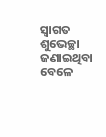ସ୍ୱାଗତ ଶୁଭେଚ୍ଛା ଜଣାଇଥିବା ବେଳେ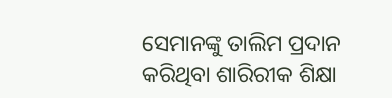ସେମାନଙ୍କୁ ତାଲିମ ପ୍ରଦାନ କରିଥିବା ଶାରିରୀକ ଶିକ୍ଷା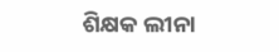ଶିକ୍ଷକ ଲୀନା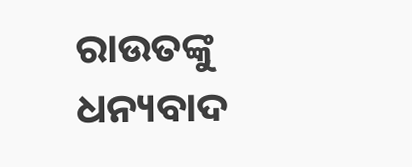ରାଉତଙ୍କୁ ଧନ୍ୟବାଦ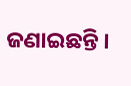ଜଣାଇଛନ୍ତି ।